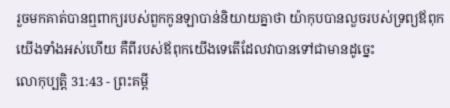រួចមកគាត់បានឮពាក្យរបស់ពួកកូនឡាបាន់និយាយគ្នាថា យ៉ាកុបបានលួចរបស់ទ្រព្យឪពុកយើងទាំងអស់ហើយ គឺពីរបស់ឪពុកយើងទេតើដែលវាបានទៅជាមានដូច្នេះ
លោកុប្បត្តិ 31:43 - ព្រះគម្ពី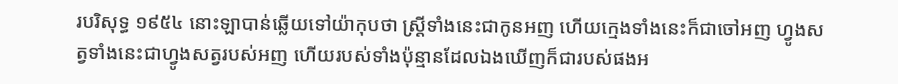របរិសុទ្ធ ១៩៥៤ នោះឡាបាន់ឆ្លើយទៅយ៉ាកុបថា ស្ត្រីទាំងនេះជាកូនអញ ហើយក្មេងទាំងនេះក៏ជាចៅអញ ហ្វូងសត្វទាំងនេះជាហ្វូងសត្វរបស់អញ ហើយរបស់ទាំងប៉ុន្មានដែលឯងឃើញក៏ជារបស់ផងអ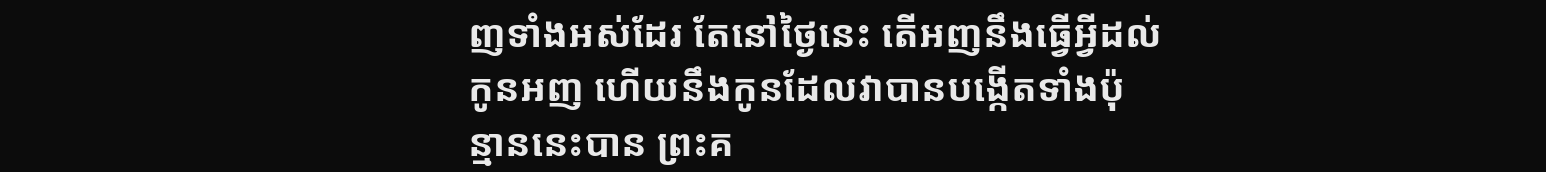ញទាំងអស់ដែរ តែនៅថ្ងៃនេះ តើអញនឹងធ្វើអ្វីដល់កូនអញ ហើយនឹងកូនដែលវាបានបង្កើតទាំងប៉ុន្មាននេះបាន ព្រះគ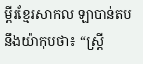ម្ពីរខ្មែរសាកល ឡាបាន់តបនឹងយ៉ាកុបថា៖ “ស្ត្រី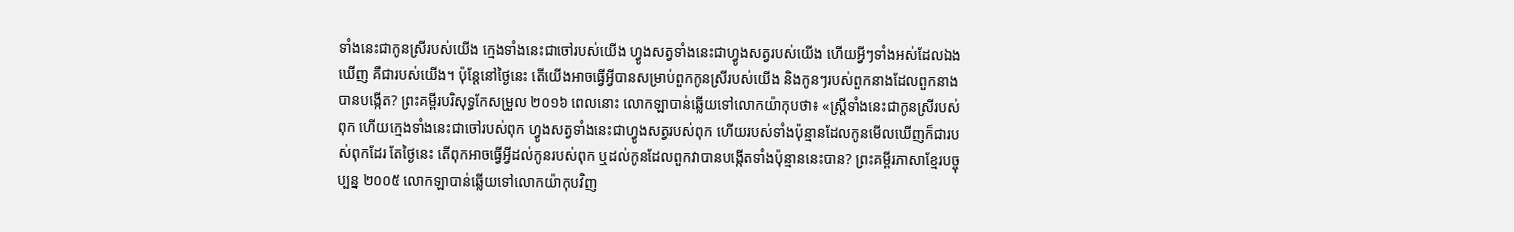ទាំងនេះជាកូនស្រីរបស់យើង ក្មេងទាំងនេះជាចៅរបស់យើង ហ្វូងសត្វទាំងនេះជាហ្វូងសត្វរបស់យើង ហើយអ្វីៗទាំងអស់ដែលឯងឃើញ គឺជារបស់យើង។ ប៉ុន្តែនៅថ្ងៃនេះ តើយើងអាចធ្វើអ្វីបានសម្រាប់ពួកកូនស្រីរបស់យើង និងកូនៗរបស់ពួកនាងដែលពួកនាងបានបង្កើត? ព្រះគម្ពីរបរិសុទ្ធកែសម្រួល ២០១៦ ពេលនោះ លោកឡាបាន់ឆ្លើយទៅលោកយ៉ាកុបថា៖ «ស្ត្រីទាំងនេះជាកូនស្រីរបស់ពុក ហើយក្មេងទាំងនេះជាចៅរបស់ពុក ហ្វូងសត្វទាំងនេះជាហ្វូងសត្វរបស់ពុក ហើយរបស់ទាំងប៉ុន្មានដែលកូនមើលឃើញក៏ជារបស់ពុកដែរ តែថ្ងៃនេះ តើពុកអាចធ្វើអ្វីដល់កូនរបស់ពុក ឬដល់កូនដែលពួកវាបានបង្កើតទាំងប៉ុន្មាននេះបាន? ព្រះគម្ពីរភាសាខ្មែរបច្ចុប្បន្ន ២០០៥ លោកឡាបាន់ឆ្លើយទៅលោកយ៉ាកុបវិញ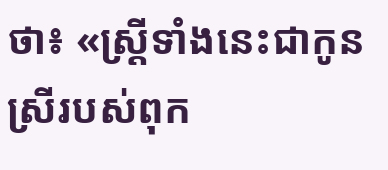ថា៖ «ស្ត្រីទាំងនេះជាកូនស្រីរបស់ពុក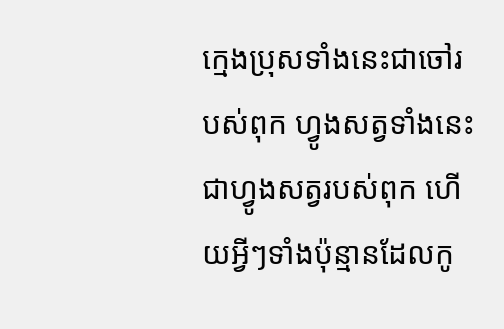ក្មេងប្រុសទាំងនេះជាចៅរបស់ពុក ហ្វូងសត្វទាំងនេះជាហ្វូងសត្វរបស់ពុក ហើយអ្វីៗទាំងប៉ុន្មានដែលកូ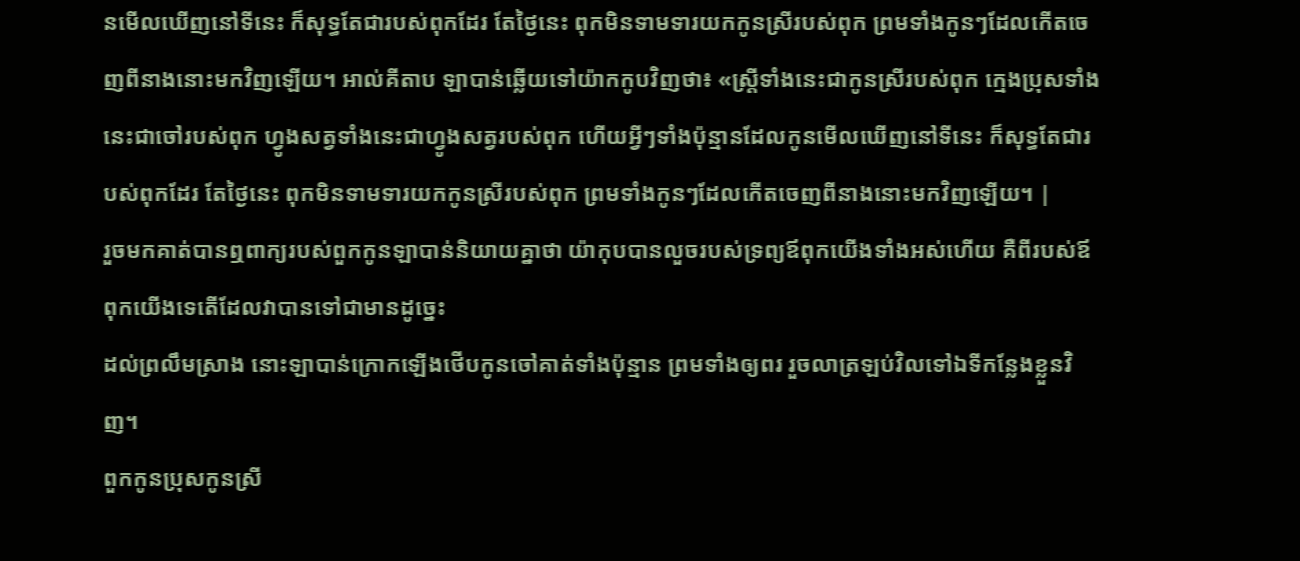នមើលឃើញនៅទីនេះ ក៏សុទ្ធតែជារបស់ពុកដែរ តែថ្ងៃនេះ ពុកមិនទាមទារយកកូនស្រីរបស់ពុក ព្រមទាំងកូនៗដែលកើតចេញពីនាងនោះមកវិញឡើយ។ អាល់គីតាប ឡាបាន់ឆ្លើយទៅយ៉ាកកូបវិញថា៖ «ស្ត្រីទាំងនេះជាកូនស្រីរបស់ពុក ក្មេងប្រុសទាំងនេះជាចៅរបស់ពុក ហ្វូងសត្វទាំងនេះជាហ្វូងសត្វរបស់ពុក ហើយអ្វីៗទាំងប៉ុន្មានដែលកូនមើលឃើញនៅទីនេះ ក៏សុទ្ធតែជារបស់ពុកដែរ តែថ្ងៃនេះ ពុកមិនទាមទារយកកូនស្រីរបស់ពុក ព្រមទាំងកូនៗដែលកើតចេញពីនាងនោះមកវិញឡើយ។ |
រួចមកគាត់បានឮពាក្យរបស់ពួកកូនឡាបាន់និយាយគ្នាថា យ៉ាកុបបានលួចរបស់ទ្រព្យឪពុកយើងទាំងអស់ហើយ គឺពីរបស់ឪពុកយើងទេតើដែលវាបានទៅជាមានដូច្នេះ
ដល់ព្រលឹមស្រាង នោះឡាបាន់ក្រោកឡើងថើបកូនចៅគាត់ទាំងប៉ុន្មាន ព្រមទាំងឲ្យពរ រួចលាត្រឡប់វិលទៅឯទីកន្លែងខ្លួនវិញ។
ពួកកូនប្រុសកូនស្រី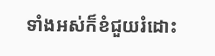ទាំងអស់ក៏ខំជួយរំដោះ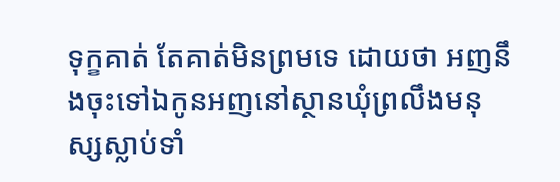ទុក្ខគាត់ តែគាត់មិនព្រមទេ ដោយថា អញនឹងចុះទៅឯកូនអញនៅស្ថានឃុំព្រលឹងមនុស្សស្លាប់ទាំ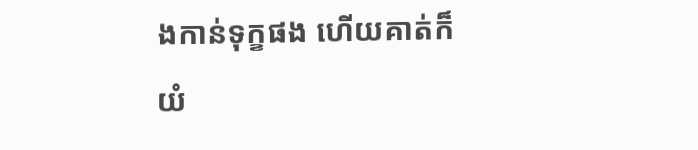ងកាន់ទុក្ខផង ហើយគាត់ក៏យំ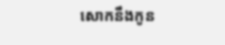សោកនឹងកូន